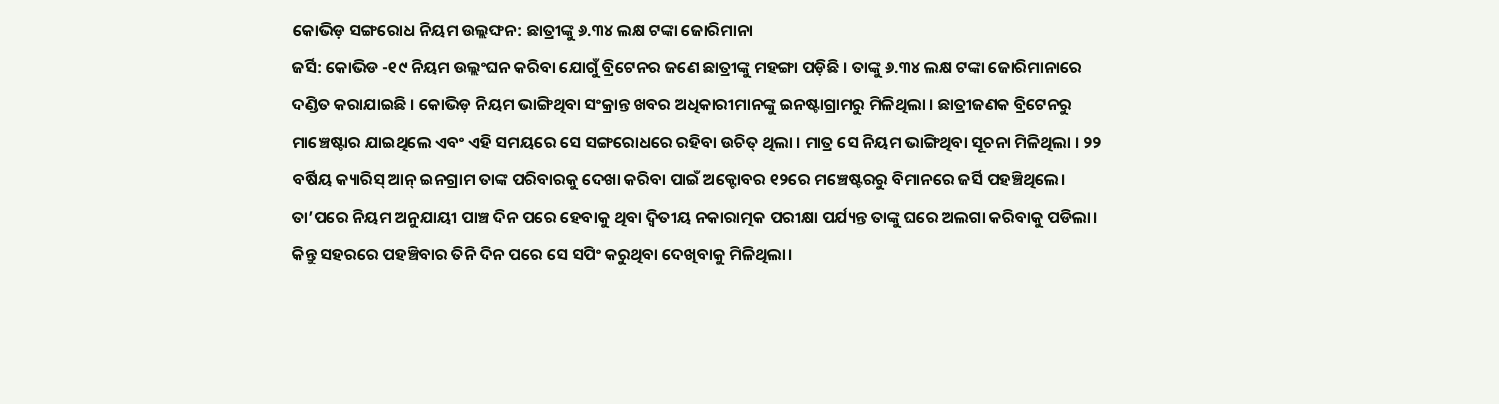କୋଭିଡ଼ ସଙ୍ଗରୋଧ ନିୟମ ଉଲ୍ଲଙ୍ଘନ: ଛାତ୍ରୀଙ୍କୁ ୬.୩୪ ଲକ୍ଷ ଟଙ୍କା ଜୋରିମାନା
ଜର୍ସି: କୋଭିଡ -୧୯ ନିୟମ ଉଲ୍ଲଂଘନ କରିବା ଯୋଗୁଁ ବ୍ରିଟେନର ଜଣେ ଛାତ୍ରୀଙ୍କୁ ମହଙ୍ଗା ପଡ଼ିଛି । ତାଙ୍କୁ ୬.୩୪ ଲକ୍ଷ ଟଙ୍କା ଜୋରିମାନାରେ ଦଣ୍ଡିତ କରାଯାଇଛି । କୋଭିଡ଼ ନିୟମ ଭାଙ୍ଗିଥିବା ସଂକ୍ରାନ୍ତ ଖବର ଅଧିକାରୀମାନଙ୍କୁ ଇନଷ୍ଟାଗ୍ରାମରୁ ମିଳିଥିଲା । ଛାତ୍ରୀଜଣକ ବ୍ରିଟେନରୁ ମାଞ୍ଚେଷ୍ଟାର ଯାଇଥିଲେ ଏବଂ ଏହି ସମୟରେ ସେ ସଙ୍ଗରୋଧରେ ରହିବା ଉଚିତ୍ ଥିଲା । ମାତ୍ର ସେ ନିୟମ ଭାଙ୍ଗିଥିବା ସୂଚନା ମିଳିଥିଲା । ୨୨ ବର୍ଷିୟ କ୍ୟାରିସ୍ ଆନ୍ ଇନଗ୍ରାମ ତାଙ୍କ ପରିବାରକୁ ଦେଖା କରିବା ପାଇଁ ଅକ୍ଟୋବର ୧୨ରେ ମଞ୍ଚେଷ୍ଟରରୁ ବିମାନରେ ଜର୍ସି ପହଞ୍ଚିଥିଲେ। ତା’ପରେ ନିୟମ ଅନୁଯାୟୀ ପାଞ୍ଚ ଦିନ ପରେ ହେବାକୁ ଥିବା ଦ୍ୱିତୀୟ ନକାରାତ୍ମକ ପରୀକ୍ଷା ପର୍ଯ୍ୟନ୍ତ ତାଙ୍କୁ ଘରେ ଅଲଗା କରିବାକୁ ପଡିଲା। କିନ୍ତୁ ସହରରେ ପହଞ୍ଚିବାର ତିନି ଦିନ ପରେ ସେ ସପିଂ କରୁଥିବା ଦେଖିବାକୁ ମିଳିଥିଲା।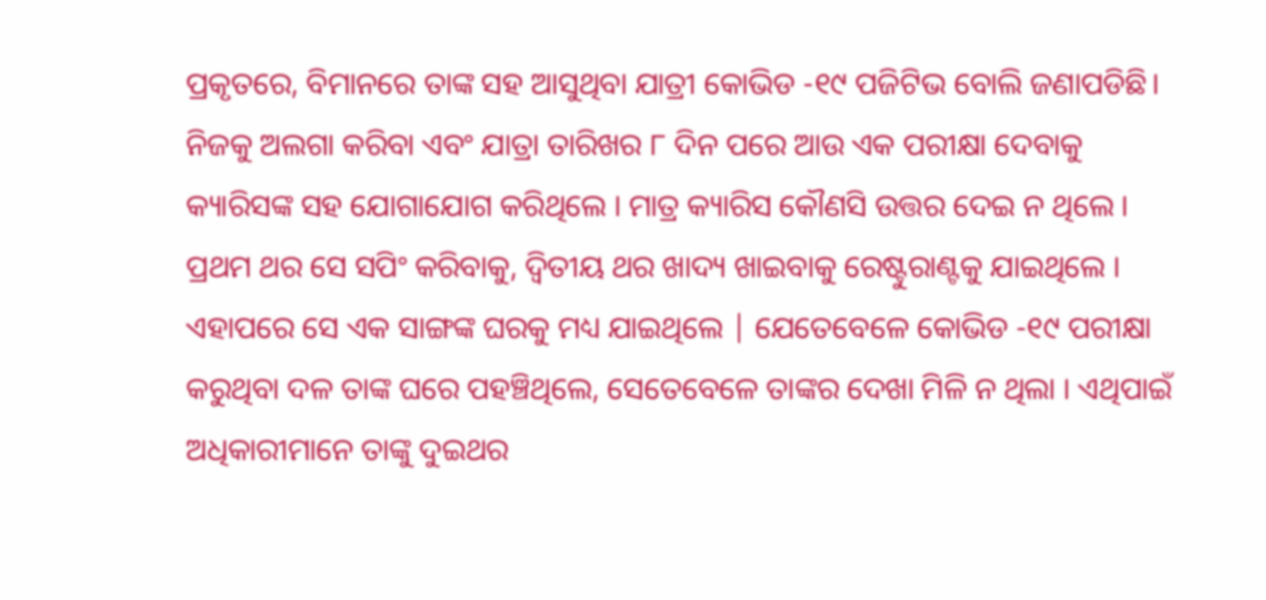ପ୍ରକୃତରେ, ବିମାନରେ ତାଙ୍କ ସହ ଆସୁଥିବା ଯାତ୍ରୀ କୋଭିଡ -୧୯ ପଜିଟିଭ ବୋଲି ଜଣାପଡିଛି। ନିଜକୁ ଅଲଗା କରିବା ଏବଂ ଯାତ୍ରା ତାରିଖର ୮ ଦିନ ପରେ ଆଉ ଏକ ପରୀକ୍ଷା ଦେବାକୁ କ୍ୟାରିସଙ୍କ ସହ ଯୋଗାଯୋଗ କରିଥିଲେ । ମାତ୍ର କ୍ୟାରିସ କୌଣସି ଉତ୍ତର ଦେଇ ନ ଥିଲେ । ପ୍ରଥମ ଥର ସେ ସପିଂ କରିବାକୁ, ଦ୍ୱିତୀୟ ଥର ଖାଦ୍ୟ ଖାଇବାକୁ ରେଷ୍ଟୁରାଣ୍ଟକୁ ଯାଇଥିଲେ । ଏହାପରେ ସେ ଏକ ସାଙ୍ଗଙ୍କ ଘରକୁ ମଧ୍ୟ ଯାଇଥିଲେ | ଯେତେବେଳେ କୋଭିଡ -୧୯ ପରୀକ୍ଷା କରୁଥିବା ଦଳ ତାଙ୍କ ଘରେ ପହଞ୍ଚିଥିଲେ, ସେତେବେଳେ ତାଙ୍କର ଦେଖା ମିଳି ନ ଥିଲା । ଏଥିପାଇଁ ଅଧିକାରୀମାନେ ତାଙ୍କୁ ଦୁଇଥର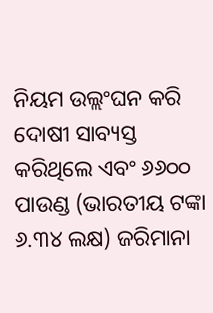ନିୟମ ଉଲ୍ଲଂଘନ କରି ଦୋଷୀ ସାବ୍ୟସ୍ତ କରିଥିଲେ ଏବଂ ୬୬୦୦ ପାଉଣ୍ଡ (ଭାରତୀୟ ଟଙ୍କା ୬.୩୪ ଲକ୍ଷ) ଜରିମାନା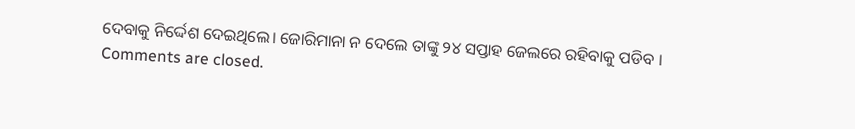ଦେବାକୁ ନିର୍ଦ୍ଦେଶ ଦେଇଥିଲେ। ଜୋରିମାନା ନ ଦେଲେ ତାଙ୍କୁ ୨୪ ସପ୍ତାହ ଜେଲରେ ରହିବାକୁ ପଡିବ ।
Comments are closed.